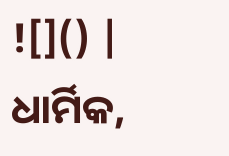![]() |
ଧାର୍ମିକ,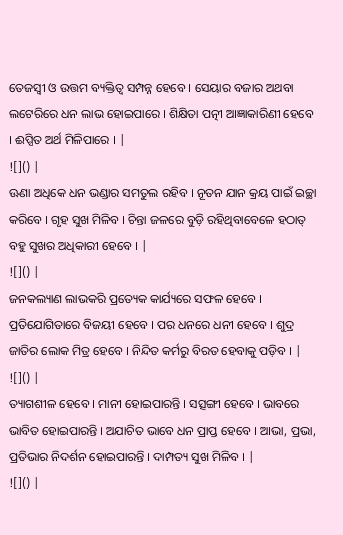ତେଜସ୍ୱୀ ଓ ଉତ୍ତମ ବ୍ୟକ୍ତିତ୍ୱ ସମ୍ପନ୍ନ ହେବେ । ସେୟାର ବଜାର ଅଥବା ଲଟେରିରେ ଧନ ଲାଭ ହୋଇପାରେ । ଶିକ୍ଷିତା ପତ୍ନୀ ଆଜ୍ଞାକାରିଣୀ ହେବେ । ଈପ୍ସିତ ଅର୍ଥ ମିଳିପାରେ । |
![]() |
ଊଣା ଅଧିକେ ଧନ ଭଣ୍ଡାର ସମତୁଲ ରହିବ । ନୂତନ ଯାନ କ୍ରୟ ପାଇଁ ଇଚ୍ଛା କରିବେ । ଗୃହ ସୁଖ ମିଳିବ । ଚିନ୍ତା ଜଳରେ ବୁଡ଼ି ରହିଥିବାବେଳେ ହଠାତ୍ ବହୁ ସୁଖର ଅଧିକାରୀ ହେବେ । |
![]() |
ଜନକଲ୍ୟାଣ ଲାଭକରି ପ୍ରତ୍ୟେକ କାର୍ଯ୍ୟରେ ସଫଳ ହେବେ । ପ୍ରତିଯୋଗିତାରେ ବିଜୟୀ ହେବେ । ପର ଧନରେ ଧନୀ ହେବେ । ଶୁଦ୍ର ଜାତିର ଲୋକ ମିତ୍ର ହେବେ । ନିନ୍ଦିତ କର୍ମରୁ ବିରତ ହେବାକୁ ପଡ଼ିବ । |
![]() |
ତ୍ୟାଗଶୀଳ ହେବେ । ମାନୀ ହୋଇପାରନ୍ତି । ସତ୍ସଙ୍ଗୀ ହେବେ । ଭାବରେ ଭାବିତ ହୋଇପାରନ୍ତି । ଅଯାଚିତ ଭାବେ ଧନ ପ୍ରାପ୍ତ ହେବେ । ଆଭା, ପ୍ରଭା, ପ୍ରତିଭାର ନିଦର୍ଶନ ହୋଇପାରନ୍ତି । ଦାମ୍ପତ୍ୟ ସୁଖ ମିଳିବ । |
![]() |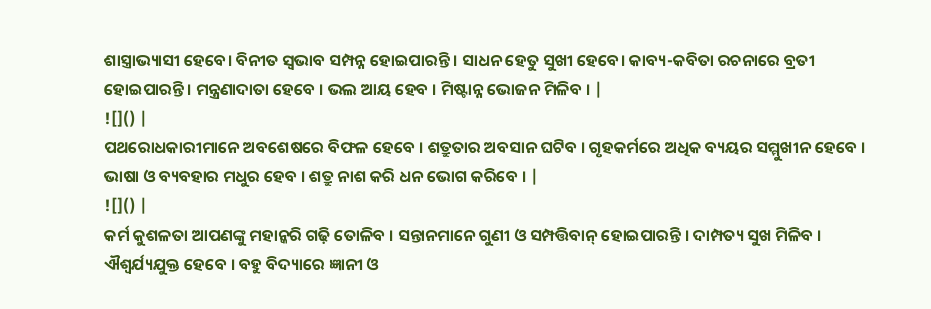ଶାସ୍ତ୍ରାଭ୍ୟାସୀ ହେବେ। ବିନୀତ ସ୍ୱଭାବ ସମ୍ପନ୍ନ ହୋଇପାରନ୍ତି । ସାଧନ ହେତୁ ସୁଖୀ ହେବେ। କାବ୍ୟ-କବିତା ରଚନାରେ ବ୍ରତୀ ହୋଇପାରନ୍ତି । ମନ୍ତ୍ରଣାଦାତା ହେବେ । ଭଲ ଆୟ ହେବ । ମିଷ୍ଟାନ୍ନ ଭୋଜନ ମିଳିବ । |
![]() |
ପଥରୋଧକାରୀମାନେ ଅବଶେଷରେ ବିଫଳ ହେବେ । ଶତ୍ରୁତାର ଅବସାନ ଘଟିବ । ଗୃହକର୍ମରେ ଅଧିକ ବ୍ୟୟର ସମ୍ମୁଖୀନ ହେବେ । ଭାଷା ଓ ବ୍ୟବହାର ମଧୁର ହେବ । ଶତ୍ରୁ ନାଶ କରି ଧନ ଭୋଗ କରିବେ । |
![]() |
କର୍ମ କୁଶଳତା ଆପଣଙ୍କୁ ମହାନ୍କରି ଗଢ଼ି ତୋଳିବ । ସନ୍ତାନମାନେ ଗୁଣୀ ଓ ସମ୍ପତ୍ତିବାନ୍ ହୋଇପାରନ୍ତି । ଦାମ୍ପତ୍ୟ ସୁଖ ମିଳିବ । ଐଶ୍ୱର୍ଯ୍ୟଯୁକ୍ତ ହେବେ । ବହୁ ବିଦ୍ୟାରେ ଜ୍ଞାନୀ ଓ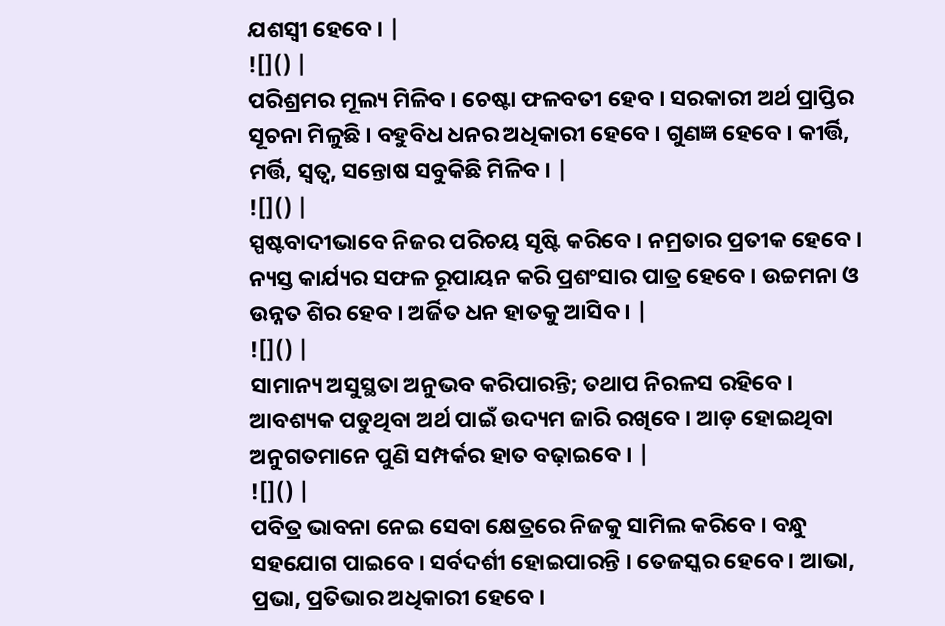ଯଶସ୍ୱୀ ହେବେ । |
![]() |
ପରିଶ୍ରମର ମୂଲ୍ୟ ମିଳିବ । ଚେଷ୍ଟା ଫଳବତୀ ହେବ । ସରକାରୀ ଅର୍ଥ ପ୍ରାପ୍ତିର ସୂଚନା ମିଳୁଛି । ବହୁବିଧ ଧନର ଅଧିକାରୀ ହେବେ । ଗୁଣଜ୍ଞ ହେବେ । କୀର୍ତ୍ତି, ମର୍ତ୍ତି, ସ୍ୱତ୍ୱ, ସନ୍ତୋଷ ସବୁକିଛି ମିଳିବ । |
![]() |
ସ୍ପଷ୍ଟବାଦୀଭାବେ ନିଜର ପରିଚୟ ସୃଷ୍ଟି କରିବେ । ନମ୍ରତାର ପ୍ରତୀକ ହେବେ । ନ୍ୟସ୍ତ କାର୍ଯ୍ୟର ସଫଳ ରୂପାୟନ କରି ପ୍ରଶଂସାର ପାତ୍ର ହେବେ । ଉଚ୍ଚମନା ଓ ଉନ୍ନତ ଶିର ହେବ । ଅର୍ଜିତ ଧନ ହାତକୁ ଆସିବ । |
![]() |
ସାମାନ୍ୟ ଅସୁସ୍ଥତା ଅନୁଭବ କରିପାରନ୍ତି; ତଥାପ ନିରଳସ ରହିବେ । ଆବଶ୍ୟକ ପଡୁଥିବା ଅର୍ଥ ପାଇଁ ଉଦ୍ୟମ ଜାରି ରଖିବେ । ଆଡ଼ ହୋଇଥିବା ଅନୁଗତମାନେ ପୁଣି ସମ୍ପର୍କର ହାତ ବଢ଼ାଇବେ । |
![]() |
ପବିତ୍ର ଭାବନା ନେଇ ସେବା କ୍ଷେତ୍ରରେ ନିଜକୁ ସାମିଲ କରିବେ । ବନ୍ଧୁ ସହଯୋଗ ପାଇବେ । ସର୍ବଦର୍ଶୀ ହୋଇପାରନ୍ତି । ତେଜସ୍କର ହେବେ । ଆଭା, ପ୍ରଭା, ପ୍ରତିଭାର ଅଧିକାରୀ ହେବେ ।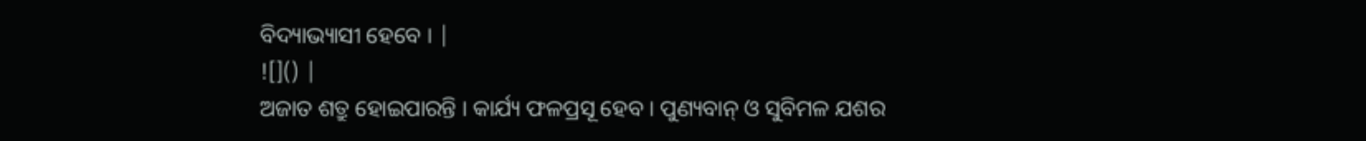ବିଦ୍ୟାଭ୍ୟାସୀ ହେବେ । |
![]() |
ଅଜାତ ଶତ୍ରୁ ହୋଇପାରନ୍ତି । କାର୍ଯ୍ୟ ଫଳପ୍ରସୂ ହେବ । ପୁଣ୍ୟବାନ୍ ଓ ସୁବିମଳ ଯଶର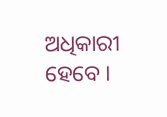ଅଧିକାରୀ ହେବେ ।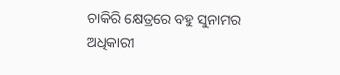ଚାକିରି କ୍ଷେତ୍ରରେ ବହୁ ସୁନାମର ଅଧିକାରୀ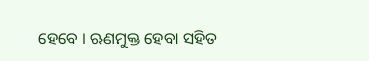ହେବେ । ଋଣମୁକ୍ତ ହେବା ସହିତ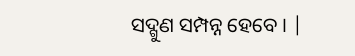ସଦ୍ଗୁଣ ସମ୍ପନ୍ନ ହେବେ । |